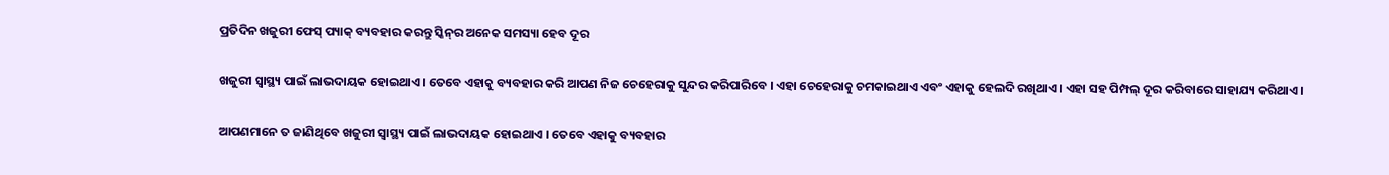ପ୍ରତିଦିନ ଖଜୁରୀ ଫେସ୍‌ ପ୍ୟାକ୍‌ ବ୍ୟବହାର କରନ୍ତୁ ସ୍କିନ୍‌ର ଅନେକ ସମସ୍ୟା ହେବ ଦୂର

ଖଜୁରୀ ସ୍ୱାସ୍ଥ୍ୟ ପାଇଁ ଲାଭଦାୟକ ହୋଇଥାଏ । ତେବେ ଏହାକୁ ବ୍ୟବହାର କରି ଆପଣ ନିଜ ଚେହେରାକୁ ସୁନ୍ଦର କରିପାରିବେ । ଏହା ଚେହେରାକୁ ଚମକାଇଥାଏ ଏବଂ ଏହାକୁ ହେଲଦି ରଖିଥାଏ । ଏହା ସହ ପିମ୍ପଲ୍ ଦୂର କରିବାରେ ସାହାଯ୍ୟ କରିଥାଏ ।

ଆପଣମାନେ ତ ଜାଣିଥିବେ ଖଜୁରୀ ସ୍ୱାସ୍ଥ୍ୟ ପାଇଁ ଲାଭଦାୟକ ହୋଇଥାଏ । ତେବେ ଏହାକୁ ବ୍ୟବହାର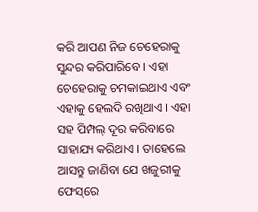କରି ଆପଣ ନିଜ ଚେହେରାକୁ ସୁନ୍ଦର କରିପାରିବେ । ଏହା ଚେହେରାକୁ ଚମକାଇଥାଏ ଏବଂ ଏହାକୁ ହେଲଦି ରଖିଥାଏ । ଏହା ସହ ପିମ୍ପଲ୍ ଦୂର କରିବାରେ ସାହାଯ୍ୟ କରିଥାଏ । ତାହେଲେ ଆସନ୍ତୁ ଜାଣିବା ଯେ ଖଜୁରୀକୁ ଫେସ୍‌ରେ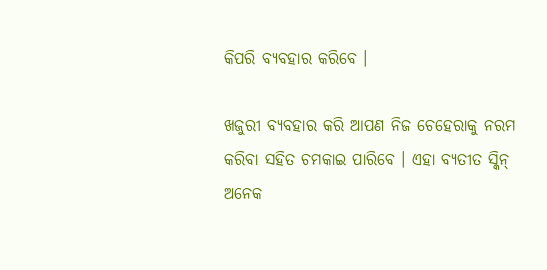କିପରି ବ୍ୟବହାର କରିବେ ।

ଖଜୁରୀ ବ୍ୟବହାର କରି ଆପଣ ନିଜ ଚେହେରାକୁ ନରମ କରିବା ସହିତ ଚମକାଇ ପାରିବେ । ଏହା ବ୍ୟତୀତ ସ୍କିନ୍‌ ଅନେକ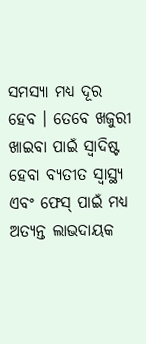ସମସ୍ୟା ମଧ୍ୟ ଦୂର ହେବ । ତେବେ ଖଜୁରୀ ଖାଇବା ପାଇଁ ସ୍ୱାଦିଷ୍ଟ ହେବା ବ୍ୟତୀତ ସ୍ୱାସ୍ଥ୍ୟ ଏବଂ ଫେସ୍‌ ପାଇଁ ମଧ୍ୟ ଅତ୍ୟନ୍ତ ଲାଭଦାୟକ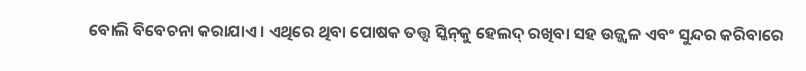ବୋଲି ବିବେଚନା କରାଯାଏ । ଏଥିରେ ଥିବା ପୋଷକ ତତ୍ତ୍ୱ ସ୍କିନ୍‌କୁ ହେଲଦ୍‌ ରଖିବା ସହ ଉଜ୍ଜ୍ୱଳ ଏବଂ ସୁନ୍ଦର କରିବାରେ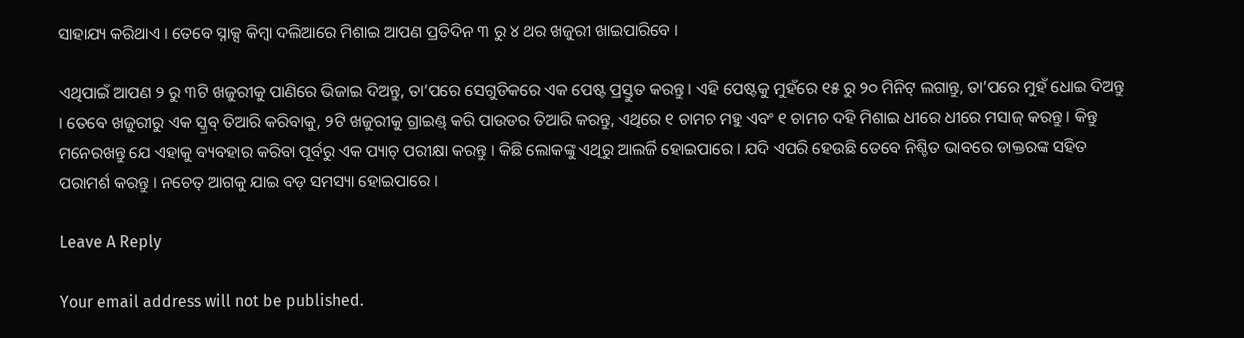ସାହାଯ୍ୟ କରିଥାଏ । ତେବେ ସ୍ନାକ୍ସ କିମ୍ବା ଦଲିଆରେ ମିଶାଇ ଆପଣ ପ୍ରତିଦିନ ୩ ରୁ ୪ ଥର ଖଜୁରୀ ଖାଇପାରିବେ ।

ଏଥିପାଇଁ ଆପଣ ୨ ରୁ ୩ଟି ଖଜୁରୀକୁ ପାଣିରେ ଭିଜାଇ ଦିଅନ୍ତୁ, ତା’ପରେ ସେଗୁଡିକରେ ଏକ ପେଷ୍ଟ ପ୍ରସ୍ତୁତ କରନ୍ତୁ । ଏହି ପେଷ୍ଟକୁ ମୁହଁରେ ୧୫ ରୁ ୨୦ ମିନିଟ୍ ଲଗାନ୍ତୁ, ତା’ପରେ ମୁହଁ ଧୋଇ ଦିଅନ୍ତୁ । ତେବେ ଖଜୁରୀରୁ ଏକ ସ୍କ୍ରବ୍ ତିଆରି କରିବାକୁ, ୨ଟି ଖଜୁରୀକୁ ଗ୍ରାଇଣ୍ଡ୍ କରି ପାଉଡର ତିଆରି କରନ୍ତୁ, ଏଥିରେ ୧ ଚାମଚ ମହୁ ଏବଂ ୧ ଚାମଚ ଦହି ମିଶାଇ ଧୀରେ ଧୀରେ ମସାଜ୍ କରନ୍ତୁ । କିନ୍ତୁ ମନେରଖନ୍ତୁ ଯେ ଏହାକୁ ବ୍ୟବହାର କରିବା ପୂର୍ବରୁ ଏକ ପ୍ୟାଚ୍ ପରୀକ୍ଷା କରନ୍ତୁ । କିଛି ଲୋକଙ୍କୁ ଏଥିରୁ ଆଲର୍ଜି ହୋଇପାରେ । ଯଦି ଏପରି ହେଉଛି ତେବେ ନିଶ୍ଚିତ ଭାବରେ ଡାକ୍ତରଙ୍କ ସହିତ ପରାମର୍ଶ କରନ୍ତୁ । ନଚେତ୍‌ ଆଗକୁ ଯାଇ ବଡ଼ ସମସ୍ୟା ହୋଇପାରେ ।

Leave A Reply

Your email address will not be published.